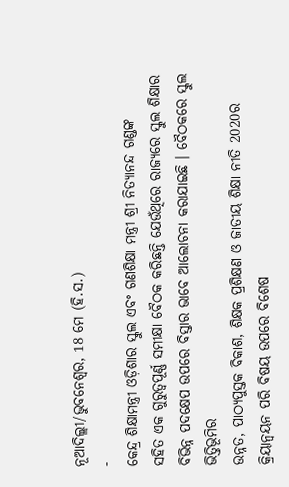ନୂଆଦିଲ୍ଲୀ/ଭୁବନେଶ୍ୱର, 18 ମେ (ହି.ସ.)
-
କେନ୍ଦ୍ର ଶିକ୍ଷାମନ୍ତ୍ରୀ ଓଡ଼ିଶାର ସ୍କୁଲ ଏବଂ ଗଣଶିକ୍ଷା ମନ୍ତ୍ରୀ ଶ୍ରୀ ନିତ୍ୟାନନ୍ଦ ଗଣ୍ଡଙ୍କ
ସହିତ ଏକ ଗୁରୁତ୍ୱପୂର୍ଣ୍ଣ ସମୀକ୍ଷା ବୈଠକ କରିଛନ୍ତି ଯେଉଁଥିରେ ରାଜ୍ୟରେ ସ୍କୁଲ ଶିକ୍ଷାର
ବିଭିନ୍ନ ପଦକ୍ଷେପ ଉପରେ ବିସ୍ତାର ଭାବେ ଆଲୋଚନା କରାଯାଇଛି । ବୈଠକରେ ସ୍କୁଲ ଭିତ୍ତିଭୂମିର
ଉନ୍ନତ, ପାଠ୍ୟପୁସ୍ତକ ବିକାଶ, ଶିକ୍ଷକ ପ୍ରଶିକ୍ଷଣ ଓ ଜାତୀୟ ଶିକ୍ଷା ନୀତି 2020ର
କ୍ରିୟାନ୍ୱୟନ ପରି ବିଷୟ ଉପରେ ବିଶେଷ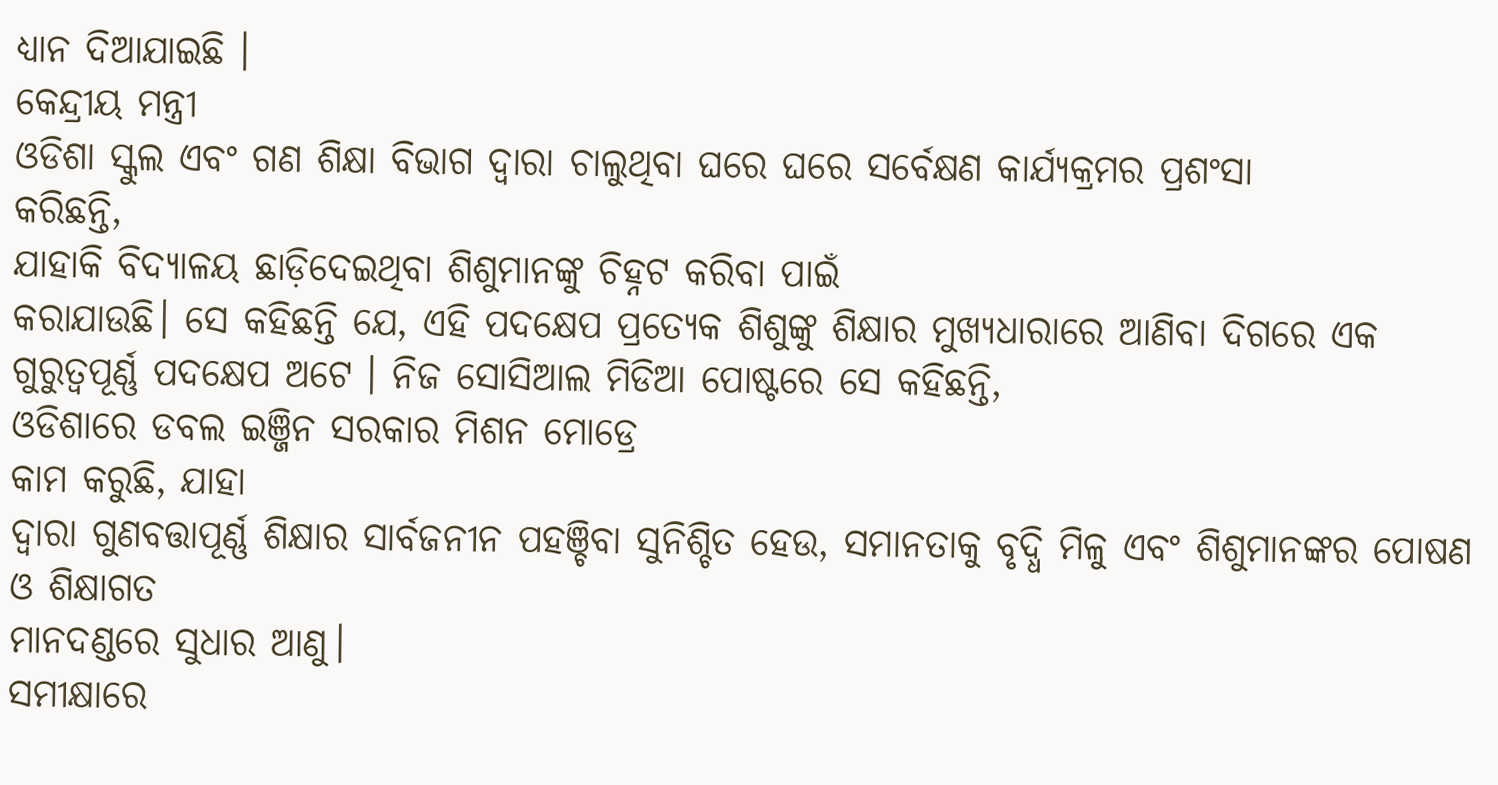ଧ୍ୟାନ ଦିଆଯାଇଛି ।
କେନ୍ଦ୍ରୀୟ ମନ୍ତ୍ରୀ
ଓଡିଶା ସ୍କୁଲ ଏବଂ ଗଣ ଶିକ୍ଷା ବିଭାଗ ଦ୍ୱାରା ଚାଲୁଥିବା ଘରେ ଘରେ ସର୍ବେକ୍ଷଣ କାର୍ଯ୍ୟକ୍ରମର ପ୍ରଶଂସା
କରିଛନ୍ତି,
ଯାହାକି ବିଦ୍ୟାଳୟ ଛାଡ଼ିଦେଇଥିବା ଶିଶୁମାନଙ୍କୁ ଚିହ୍ନଟ କରିବା ପାଇଁ
କରାଯାଉଛି। ସେ କହିଛନ୍ତି ଯେ, ଏହି ପଦକ୍ଷେପ ପ୍ରତ୍ୟେକ ଶିଶୁଙ୍କୁ ଶିକ୍ଷାର ମୁଖ୍ୟଧାରାରେ ଆଣିବା ଦିଗରେ ଏକ
ଗୁରୁତ୍ୱପୂର୍ଣ୍ଣ ପଦକ୍ଷେପ ଅଟେ । ନିଜ ସୋସିଆଲ ମିଡିଆ ପୋଷ୍ଟରେ ସେ କହିଛନ୍ତି,
ଓଡିଶାରେ ଡବଲ ଇଞ୍ଜିନ ସରକାର ମିଶନ ମୋଡ୍ରେ
କାମ କରୁଛି, ଯାହା
ଦ୍ୱାରା ଗୁଣବତ୍ତାପୂର୍ଣ୍ଣ ଶିକ୍ଷାର ସାର୍ବଜନୀନ ପହଞ୍ଚିବା ସୁନିଶ୍ଚିତ ହେଉ, ସମାନତାକୁ ବୃଦ୍ଧି ମିଳୁ ଏବଂ ଶିଶୁମାନଙ୍କର ପୋଷଣ ଓ ଶିକ୍ଷାଗତ
ମାନଦଣ୍ଡରେ ସୁଧାର ଆଣୁ।
ସମୀକ୍ଷାରେ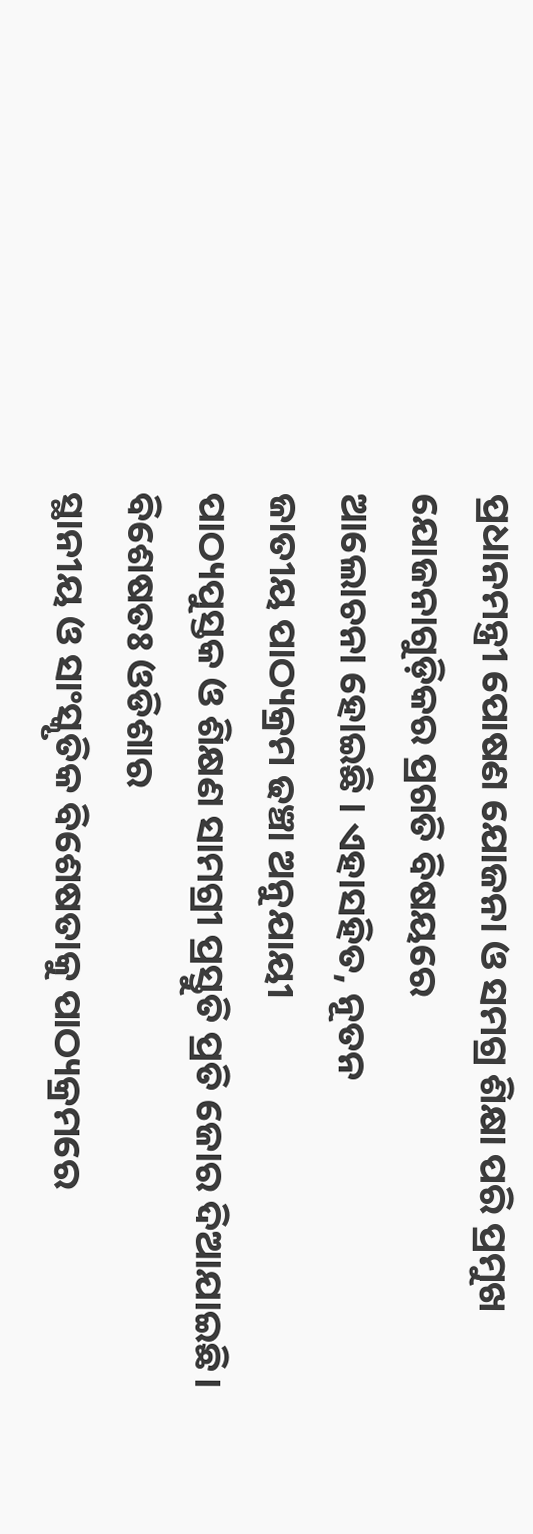ପ୍ରଧାନମନ୍ତ୍ରୀ ପୋଷଣ ଯୋଜନା ଓ ସମଗ୍ର ଶିକ୍ଷା ପରି ପ୍ରମୁଖ ଯୋଜନାଗୁଡ଼ିକର ପ୍ରଗତି ବିଷୟରେ
ଆଲୋଚନା ହୋଇଛି । ଏହାସହିତ, ନୂତନ
ଜାତୀୟ ପାଠ୍ୟକ୍ରମ ଢଞ୍ଚା ଅନୁଯାୟୀ
ପାଠ୍ୟପୁସ୍ତକ ଓ ଶିକ୍ଷଣ ସାମଗ୍ରୀ ପ୍ରସ୍ତୁତି ପ୍ରତି ଜୋର ଦିଆଯାଇଛି। ବିଶେଷତଃ ଓଡିଶାର
ସ୍ଥାନୀୟ ଓ ସାଂସ୍କୃତିକ ବିଶେଷତାକୁ ପାଠ୍ୟକ୍ରମରେ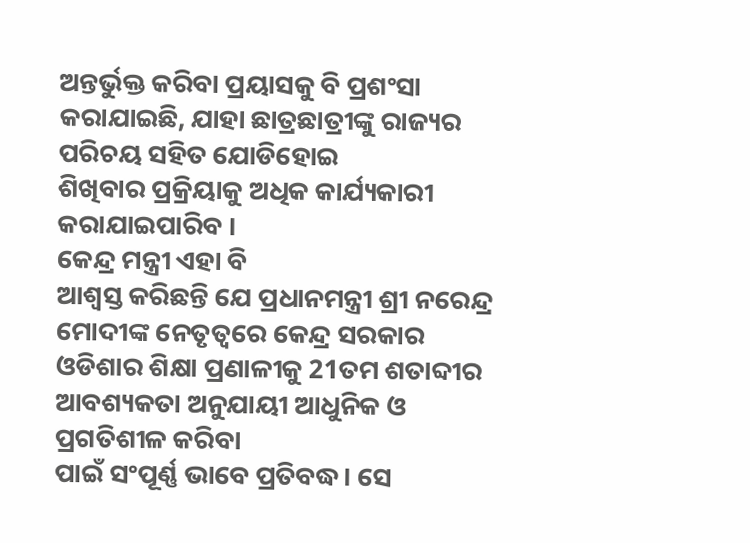ଅନ୍ତର୍ଭୁକ୍ତ କରିବା ପ୍ରୟାସକୁ ବି ପ୍ରଶଂସା
କରାଯାଇଛି, ଯାହା ଛାତ୍ରଛାତ୍ରୀଙ୍କୁ ରାଜ୍ୟର ପରିଚୟ ସହିତ ଯୋଡିହୋଇ
ଶିଖିବାର ପ୍ରକ୍ରିୟାକୁ ଅଧିକ କାର୍ଯ୍ୟକାରୀ କରାଯାଇପାରିବ ।
କେନ୍ଦ୍ର ମନ୍ତ୍ରୀ ଏହା ବି
ଆଶ୍ୱସ୍ତ କରିଛନ୍ତି ଯେ ପ୍ରଧାନମନ୍ତ୍ରୀ ଶ୍ରୀ ନରେନ୍ଦ୍ର ମୋଦୀଙ୍କ ନେତୃତ୍ୱରେ କେନ୍ଦ୍ର ସରକାର
ଓଡିଶାର ଶିକ୍ଷା ପ୍ରଣାଳୀକୁ 21ତମ ଶତାବ୍ଦୀର ଆବଶ୍ୟକତା ଅନୁଯାୟୀ ଆଧୁନିକ ଓ ପ୍ରଗତିଶୀଳ କରିବା
ପାଇଁ ସଂପୂର୍ଣ୍ଣ ଭାବେ ପ୍ରତିବଦ୍ଧ। ସେ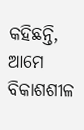କହିଛନ୍ତି, ଆମେ ବିକାଶଶୀଳ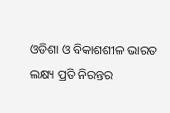ଓଡିଶା ଓ ବିକାଶଶୀଳ ଭାରତ ଲକ୍ଷ୍ୟ ପ୍ରତି ନିରନ୍ତର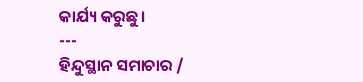କାର୍ଯ୍ୟ କରୁଛୁ।
---
ହିନ୍ଦୁସ୍ଥାନ ସମାଚାର /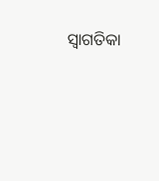ସ୍ୱାଗତିକା